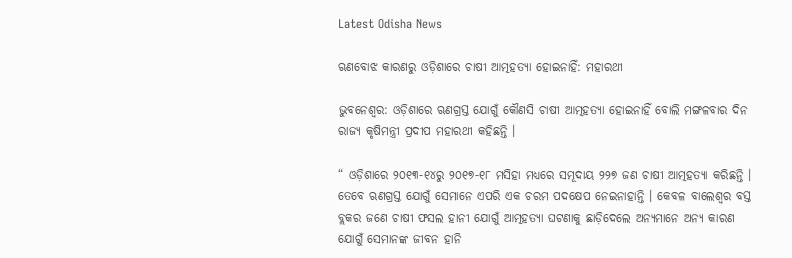Latest Odisha News

ଋଣବୋଝ କାରଣରୁ ଓଡ଼ିଶାରେ ଚାଷୀ ଆତ୍ମହତ୍ୟା ହୋଇନାହିଁ: ମହାରଥୀ

ଭୁବନେଶ୍ୱର: ଓଡ଼ିଶାରେ ଋଣଗ୍ରସ୍ତ ଯୋଗୁଁ କୌଣସି ଚାଷୀ ଆତ୍ମହତ୍ୟା ହୋଇନାହିଁ ବୋଲି ମଙ୍ଗଳବାର ଦିନ ରାଜ୍ୟ କୃଷିମନ୍ତ୍ରୀ ପ୍ରଦୀପ ମହାରଥୀ କହିଛନ୍ତି ।

“ ଓଡ଼ିଶାରେ ୨୦୧୩-୧୪ରୁ ୨୦୧୭-୧୮ ମସିହା ମଧ୍ୟରେ ସମୂଦାୟ ୨୨୭ ଜଣ ଚାଷୀ ଆତ୍ମହତ୍ୟା କରିଛନ୍ତି । ତେବେ ଋଣଗ୍ରସ୍ତ ଯୋଗୁଁ ସେମାନେ ଏପରି ଏକ ଚରମ ପଦକ୍ଷେପ ନେଇନାହାନ୍ତି । କେବଳ ବାଲେଶ୍ୱର ବସ୍ତ ବ୍ଲକର ଜଣେ ଚାଷୀ ଫସଲ ହାନୀ ଯୋଗୁଁ ଆତ୍ମହତ୍ୟା ଘଟଣାକୁ ଛାଡ଼ିଦେଲେ ଅନ୍ୟମାନେ ଅନ୍ୟ କାରଣ ଯୋଗୁଁ ସେମାନଙ୍କ ଜୀବନ ହାନି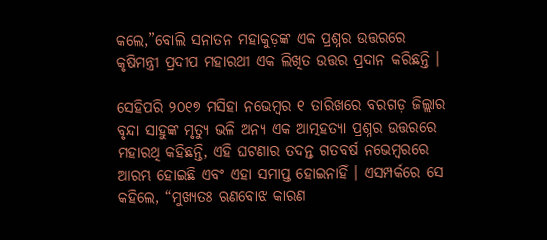କଲେ,”ବୋଲି ସନାତନ ମହାକୁଡ଼ଙ୍କ ଏକ ପ୍ରଶ୍ନର ଉତ୍ତରରେ କୃଷିମନ୍ତ୍ରୀ ପ୍ରଦୀପ ମହାରଥୀ ଏକ ଲିଖିତ ଉତ୍ତର ପ୍ରଦାନ କରିଛନ୍ତି ।

ସେହିପରି ୨୦୧୭ ମସିହା ନଭେମ୍ବର ୧ ତାରିଖରେ ବରଗଡ଼ ଜିଲ୍ଲାର ବୃନ୍ଦା ସାହୁଙ୍କ ମୃତ୍ୟୁ ଭଳି ଅନ୍ୟ ଏକ ଆତ୍ମହତ୍ୟା ପ୍ରଶ୍ନର ଉତ୍ତରରେ ମହାରଥି କହିଛନ୍ତି, ଏହି ଘଟଣାର ତଦନ୍ତ ଗତବର୍ଷ ନଭେମ୍ବରରେ ଆରମ୍ଭ ହୋଇଛି ଏବଂ ଏହା ସମାପ୍ତ ହୋଇନାହିଁ । ଏସମ୍ପର୍କରେ ସେ କହିଲେ, “ମୁଖ୍ୟତଃ ଋଣବୋଝ କାରଣ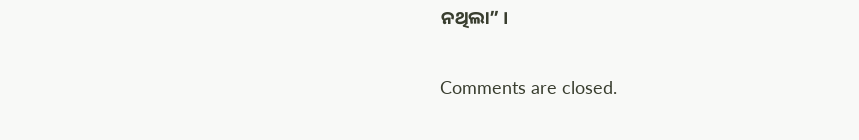ନଥିଲା” ।

Comments are closed.